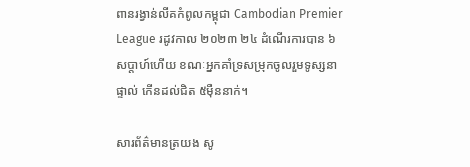ពានរង្វាន់លីគកំពូលកម្ពុជា Cambodian Premier League រដូវកាល ២០២៣ ២៤ ដំណើរការបាន ៦សប្តាហ៍ហើយ ខណៈអ្នកគាំទ្រសម្រុកចូលរួមទូស្សនាផ្ទាល់ កើនដល់ជិត ៥ម៉ឺននាក់។

សារព័ត៌មានត្រយង សូ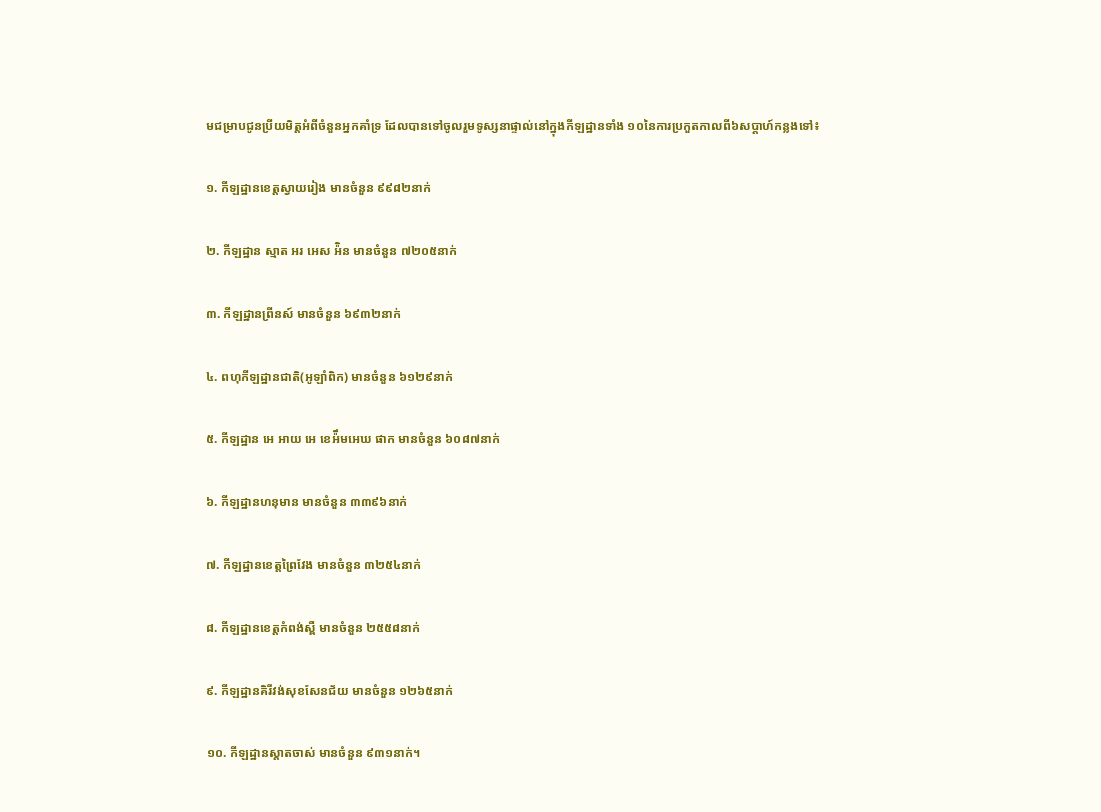មជម្រាបជូនប្រីយមិត្តអំពីចំនួនអ្នកគាំទ្រ ដែលបានទៅចូលរួមទូស្សនាផ្ទាល់នៅក្នុងកីឡដ្ឋានទាំង ១០នៃការប្រកួតកាលពី៦សប្តាហ៍កន្លងទៅ៖

១. កីឡដ្ឋានខេត្តស្វាយរៀង មានចំនួន ៩៩៨២នាក់

២. កីឡដ្ឋាន ស្មាត អរ អេស អ៉ិន មានចំនួន ៧២០៥នាក់

៣. កីឡដ្ឋានព្រីនស៍ មានចំនួន ៦៩៣២នាក់

៤. ពហុកីឡដ្ឋានជាតិ(អូឡាំពិក) មានចំនួន ៦១២៩នាក់

៥. កីឡដ្ឋាន អេ អាយ អេ ខេអ៉ឹមអេឃ ផាក មានចំនួន ៦០៨៧នាក់

៦. កីឡដ្ឋានហនុមាន មានចំនួន ៣៣៩៦នាក់

៧. កីឡដ្ឋានខេត្តព្រៃវែង មានចំនួន ៣២៥៤នាក់

៨. កីឡដ្ឋានខេត្តកំពង់ស្ពឺ មានចំនួន ២៥៥៨នាក់

៩. កីឡដ្ឋានគិរីវង់សុខសែនជ័យ មានចំនួន ១២៦៥នាក់

១០. កីឡដ្ឋានស្តាតចាស់ មានចំនួន ៩៣១នាក់។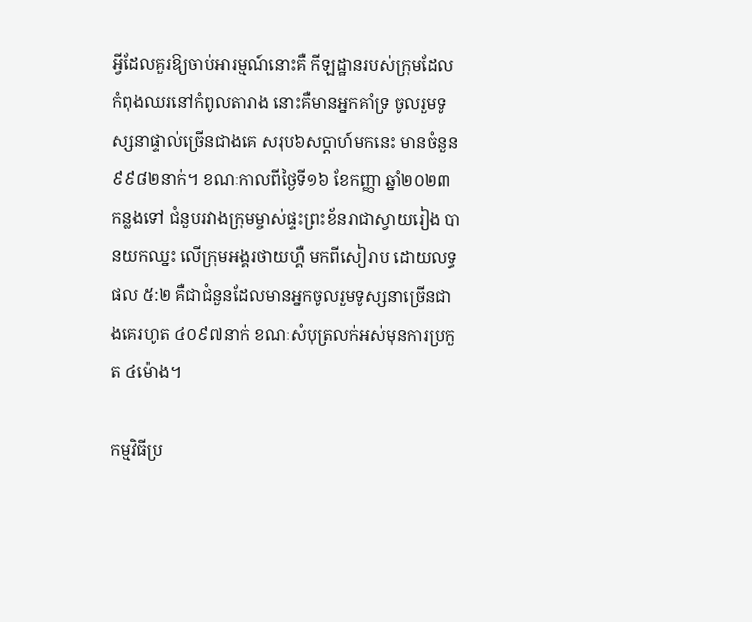អ្វីដែលគួរឱ្យចាប់អារម្មណ៍នោះគឺ កីឡដ្ឋានរបស់ក្រុមដែលកំពុងឈរនៅកំពូលតារាង នោះគឺមានអ្នកគាំទ្រ ចូលរួមទូស្សនាផ្ទាល់ច្រើនជាងគេ សរុប៦សប្តាហ៍មកនេះ មានចំនួន ៩៩៨២នាក់។ ខណៈកាលពីថ្ងៃទី១៦ ខែកញ្ញា ឆ្នាំ២០២៣ កន្លងទៅ ជំនួបរវាងក្រុមម្ចាស់ផ្ទះព្រះខ័នរាជាស្វាយរៀង បានយកឈ្នះ លើក្រុមអង្គរថាយហ្គឺ មកពីសៀរាប ដោយលទ្ធផល ៥:២ គឺជាជំនួនដែលមានអ្នកចូលរួមទូស្សនាច្រើនជាងគេរហូត ៤០៩៧នាក់ ខណៈសំបុត្រលក់អស់មុនការប្រកួត ៤ម៉ោង។

កម្មវិធីប្រ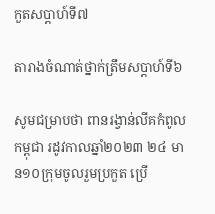កួតសប្តាហ៍ទី៧

តារាងចំណាត់ថ្នាក់ត្រឹមសប្តាហ៍ទី៦

សូមជម្រាបថា ពានរង្វាន់លីគកំពូលកម្ពុជា រដូវកាលឆ្នាំ២០២៣ ២៤ មាន១០ក្រុមចូលរួមប្រកួត ប្រើ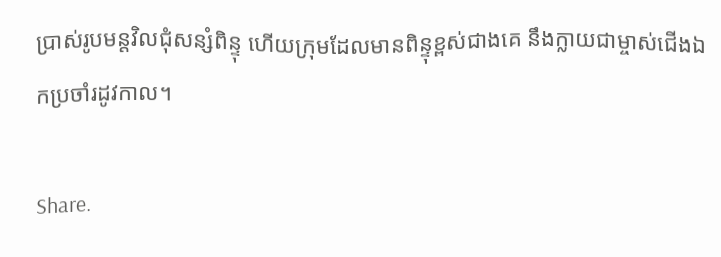ប្រាស់រូបមន្តវិលជុំសន្សំពិន្ទុ ហើយក្រុមដែលមានពិន្ទុខ្ពស់ជាងគេ នឹងក្លាយជាម្ចាស់ជើងឯកប្រចាំរដូវកាល។

Share.